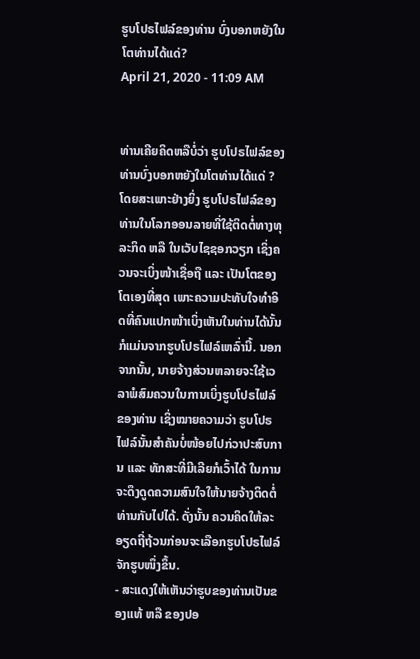ຮູບໂປຣໄຟລ໌ຂອງທ່ານ ບົ່ງບອກຫຍັງໃນໂຕທ່ານໄດ້ແດ່?
April 21, 2020 - 11:09 AM


ທ່ານເຄີຍຄິດຫລືບໍ່ວ່າ ຮູບໂປຣໄຟລ໌ຂອງທ່ານບົ່ງບອກຫຍັງໃນໂຕທ່ານໄດ້ແດ່ ? ໂດຍສະເພາະຢ່າງຍິ່ງ ຮູບໂປຣໄຟລ໌ຂອງທ່ານໃນໂລກອອນລາຍທີ່ໃຊ້ຕິດຕໍ່ທາງທຸລະກິດ ຫລື ໃນເວັບໄຊຊອກວຽກ ເຊິ່ງຄວນຈະເບິ່ງໜ້າເຊື່ອຖື ແລະ ເປັນໂຕຂອງໂຕເອງທີ່ສຸດ ເພາະຄວາມປະທັບໃຈທຳອິດທີ່ຄົນແປກໜ້າເບິ່ງເຫັນໃນທ່ານໄດ້ນັ້ນກໍແມ່ນຈາກຮູບໂປຣໄຟລ໌ເຫລົ່ານີ້. ນອກຈາກນັ້ນ, ນາຍຈ້າງສ່ວນຫລາຍຈະໃຊ້ເວລາພໍສົມຄວນໃນການເບິ່ງຮູບໂປຣໄຟລ໌ຂອງທ່ານ ເຊິ່ງໝາຍຄວາມວ່າ ຮູບໂປຣໄຟລ໌ນັ້ນສຳຄັນບໍ່ໜ້ອຍໄປກ່ວາປະສົບການ ແລະ ທັກສະທີ່ມີເລີຍກໍເວົ້າໄດ້ ໃນການຈະດຶງດູດຄວາມສົນໃຈໃຫ້ນາຍຈ້າງຕິດຕໍ່ທ່ານກັບໄປໄດ້. ດັ່ງນັ້ນ ຄວນຄິດໃຫ້ລະອຽດຖີ່ຖ້ວນກ່ອນຈະເລືອກຮູບໂປຣໄຟລ໌ຈັກຮູບໜຶ່ງຂຶ້ນ.
- ສະແດງໃຫ້ເຫັນວ່າຮູບຂອງທ່ານເປັນຂອງແທ້ ຫລື ຂອງປອ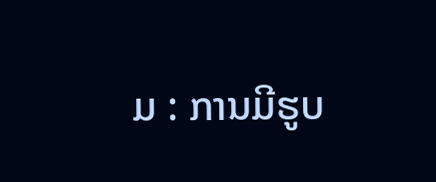ມ : ການມີຮູບ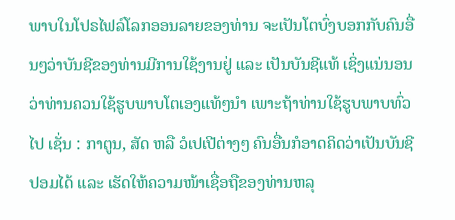ພາບໃນໂປຣໄຟລ໌ໂລກອອນລາຍຂອງທ່ານ ຈະເປັນໂຕບົ່ງບອກກັບຄົນອື່ນໆວ່າບັນຊີຂອງທ່ານມີການໃຊ້ງານຢູ່ ແລະ ເປັນບັນຊີແທ້ ເຊິ່ງແນ່ນອນວ່າທ່ານຄວນໃຊ້ຮູບພາບໂຕເອງແທ້ໆນຳ ເພາະຖ້າທ່ານໃຊ້ຮູບພາບທົ່ວໄປ ເຊັ່ນ : ກາຕູນ, ສັດ ຫລື ວໍເປເປີຕ່າງໆ ຄົນອື່ນກໍອາດຄິດວ່າເປັນບັນຊີປອມໄດ້ ແລະ ເຮັດໃຫ້ຄວາມໜ້າເຊື່ອຖືຂອງທ່ານຫລຸ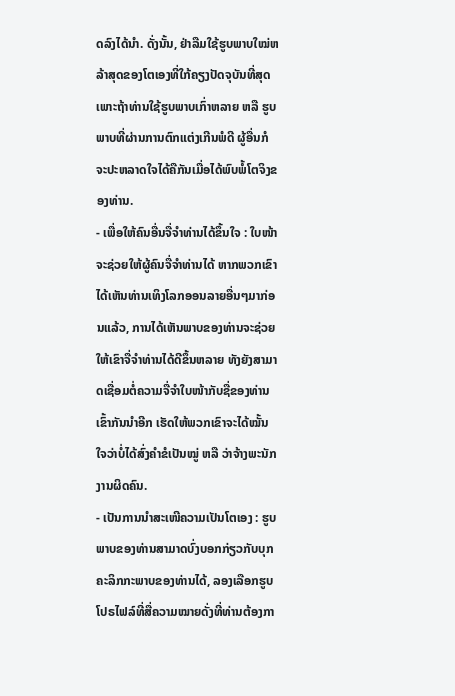ດລົງໄດ້ນຳ. ດັ່ງນັ້ນ, ຢ່າລືມໃຊ້ຮູບພາບໃໝ່ຫລ້າສຸດຂອງໂຕເອງທີ່ໃກ້ຄຽງປັດຈຸບັນທີ່ສຸດ ເພາະຖ້າທ່ານໃຊ້ຮູບພາບເກົ່າຫລາຍ ຫລື ຮູບພາບທີ່ຜ່ານການຕົກແຕ່ງເກີນພໍດີ ຜູ້ອື່ນກໍຈະປະຫລາດໃຈໄດ້ຄືກັນເມື່ອໄດ້ພົບພໍ້ໂຕຈິງຂອງທ່ານ.
- ເພື່ອໃຫ້ຄົນອື່ນຈື່ຈຳທ່ານໄດ້ຂຶ້ນໃຈ : ໃບໜ້າຈະຊ່ວຍໃຫ້ຜູ້ຄົນຈື່ຈຳທ່ານໄດ້ ຫາກພວກເຂົາໄດ້ເຫັນທ່ານເທິງໂລກອອນລາຍອື່ນໆມາກ່ອນແລ້ວ, ການໄດ້ເຫັນພາບຂອງທ່ານຈະຊ່ວຍໃຫ້ເຂົາຈື່ຈຳທ່ານໄດ້ດີຂຶ້ນຫລາຍ ທັງຍັງສາມາດເຊື່ອມຕໍ່ຄວາມຈື່ຈຳໃບໜ້າກັບຊື່ຂອງທ່ານເຂົ້າກັນນຳອີກ ເຮັດໃຫ້ພວກເຂົາຈະໄດ້ໝັ້ນໃຈວ່າບໍ່ໄດ້ສົ່ງຄຳຂໍເປັນໝູ່ ຫລື ວ່າຈ້າງພະນັກງານຜິດຄົນ.
- ເປັນການນຳສະເໜີຄວາມເປັນໂຕເອງ : ຮູບພາບຂອງທ່ານສາມາດບົ່ງບອກກ່ຽວກັບບຸກຄະລິກກະພາບຂອງທ່ານໄດ້, ລອງເລືອກຮູບໂປຣໄຟລ໌ທີ່ສື່ຄວາມໝາຍດັ່ງທີ່ທ່ານຕ້ອງກາ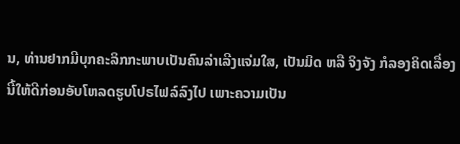ນ, ທ່ານຢາກມີບຸກຄະລິກກະພາບເປັນຄົນລ່າເລີງແຈ່ມໃສ, ເປັນມິດ ຫລື ຈິງຈັງ ກໍລອງຄິດເລື່ອງນີ້ໃຫ້ດີກ່ອນອັບໂຫລດຮູບໂປຣໄຟລ໌ລົງໄປ ເພາະຄວາມເປັນ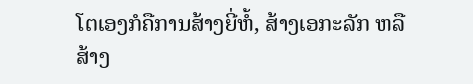ໂຕເອງກໍຄືການສ້າງຍີ່ຫໍ້, ສ້າງເອກະລັກ ຫລື ສ້າງ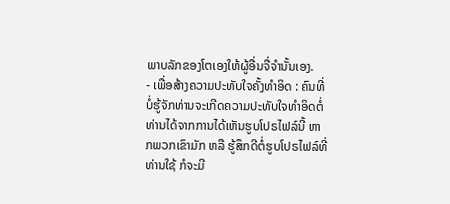ພາບລັກຂອງໂຕເອງໃຫ້ຜູ້ອື່ນຈື່ຈຳນັ້ນເອງ.
- ເພື່ອສ້າງຄວາມປະທັບໃຈຄັ້ງທຳອິດ : ຄົນທີ່ບໍ່ຮູ້ຈັກທ່ານຈະເກີດຄວາມປະທັບໃຈທຳອິດຕໍ່ທ່ານໄດ້ຈາກການໄດ້ເຫັນຮູບໂປຣໄຟລ໌ນີ້ ຫາກພວກເຂົາມັກ ຫລື ຮູ້ສຶກດີຕໍ່ຮູບໂປຣໄຟລ໌ທີ່ທ່ານໃຊ້ ກໍຈະມີ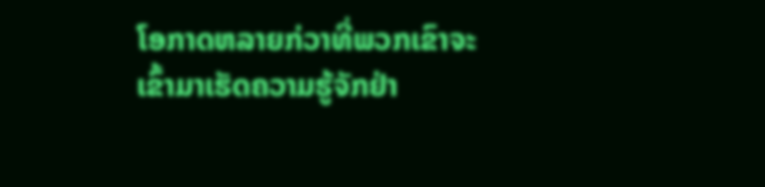ໂອກາດຫລາຍກ່ວາທີ່ພວກເຂົາຈະເຂົ້າມາເຮັດຄວາມຮູ້ຈັກຢ່າ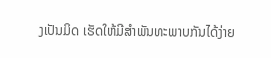ງເປັນມິດ ເຮັດໃຫ້ມີສຳພັນທະພາບກັນໄດ້ງ່າຍ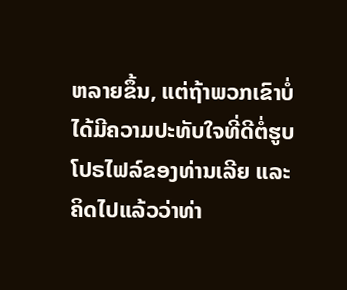ຫລາຍຂຶ້ນ, ແຕ່ຖ້າພວກເຂົາບໍ່ໄດ້ມີຄວາມປະທັບໃຈທີ່ດີຕໍ່ຮູບໂປຣໄຟລ໌ຂອງທ່ານເລີຍ ແລະ ຄິດໄປແລ້ວວ່າທ່າ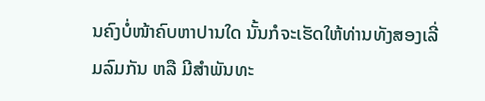ນຄົງບໍ່ໜ້າຄົບຫາປານໃດ ນັ້ນກໍຈະເຮັດໃຫ້ທ່ານທັງສອງເລີ່ມລົມກັນ ຫລື ມີສຳພັນທະ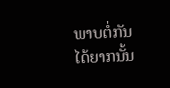ພາບຕໍ່ກັນໄດ້ຍາກນັ້ນ